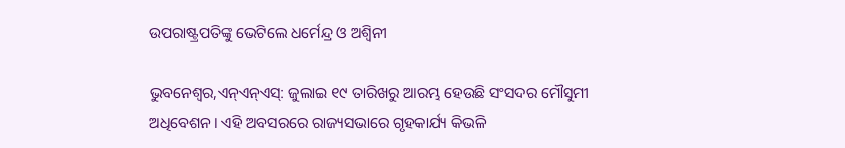ଉପରାଷ୍ଟ୍ରପତିଙ୍କୁ ଭେଟିଲେ ଧର୍ମେନ୍ଦ୍ର ଓ ଅଶ୍ୱିନୀ

ଭୁବନେଶ୍ୱର,ଏନ୍‌ଏନ୍‌ଏସ୍‌: ଜୁଲାଇ ୧୯ ତାରିଖରୁ ଆରମ୍ଭ ହେଉଛି ସଂସଦର ମୌସୁମୀ ଅଧିବେଶନ। ଏହି ଅବସରରେ ରାଜ୍ୟସଭାରେ ଗୃହକାର୍ଯ୍ୟ କିଭଳି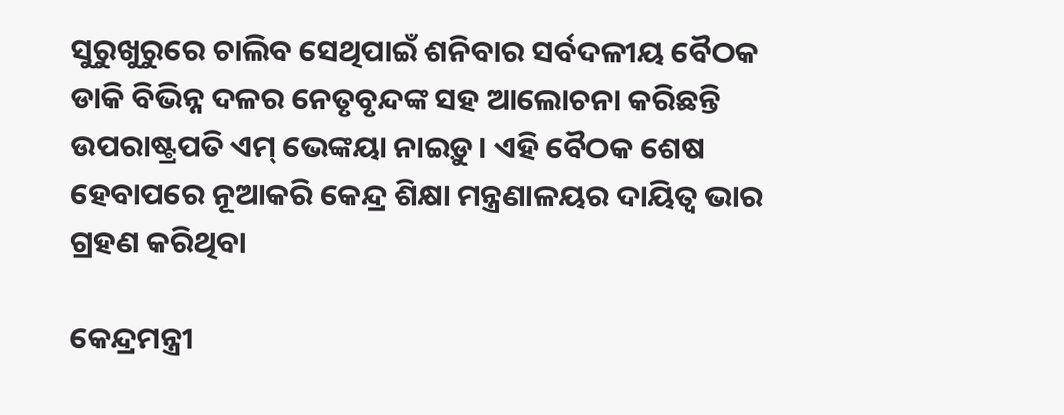ସୁରୁଖୁରୁରେ ଚାଲିବ ସେଥିପାଇଁ ଶନିବାର ସର୍ବଦଳୀୟ ବୈଠକ ଡାକି ବିଭିନ୍ନ ଦଳର ନେତୃବୃନ୍ଦଙ୍କ ସହ ଆଲୋଚନା କରିଛନ୍ତି ଉପରାଷ୍ଟ୍ରପତି ଏମ୍ ଭେଙ୍କୟା ନାଇଡ଼ୁ। ଏହି ବୈଠକ ଶେଷ ହେବାପରେ ନୂଆକରି କେନ୍ଦ୍ର ଶିକ୍ଷା ମନ୍ତ୍ରଣାଳୟର ଦାୟିତ୍ୱ ଭାର ଗ୍ରହଣ କରିଥିବା

କେନ୍ଦ୍ରମନ୍ତ୍ରୀ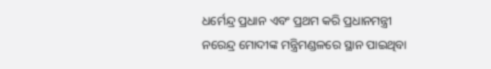ଧର୍ମେନ୍ଦ୍ର ପ୍ରଧାନ ଏବଂ ପ୍ରଥମ କରି ପ୍ରଧାନମନ୍ତ୍ରୀ ନରେନ୍ଦ୍ର ମୋଦୀଙ୍କ ମନ୍ତ୍ରିମଣ୍ଡଳରେ ସ୍ଥାନ ପାଇଥିବା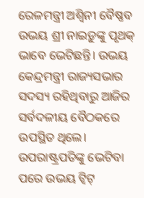ରେଳମନ୍ତ୍ରୀ ଅଶ୍ୱିନୀ ବୈଷ୍ଣବ ଉଭୟ ଶ୍ରୀ ନାଇଡ଼ୁଙ୍କୁ ପୃଥକ୍ ଭାବେ ଭେଟିଛନ୍ତି। ଉଭୟ କେନ୍ଦ୍ରମନ୍ତ୍ରୀ ରାଜ୍ୟସଭାର ସଦସ୍ୟ ରହିଥିବାରୁ ଆଜିର ସର୍ବଦଳୀୟ ବୈଠକରେ ଉପସ୍ଥିତ ଥିଲେ। ଉପରାଷ୍ଟ୍ରପତିଙ୍କୁ ଭେଟିବା ପରେ ଉଭୟ ଟ୍ୱିଟ୍‌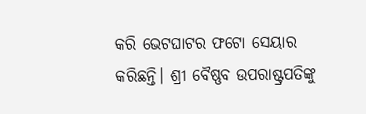କରି ଭେଟଘାଟର ଫଟୋ ସେୟାର କରିଛନ୍ତି। ଶ୍ରୀ ବୈଷ୍ଣବ ଉପରାଷ୍ଟ୍ରପତିଙ୍କୁ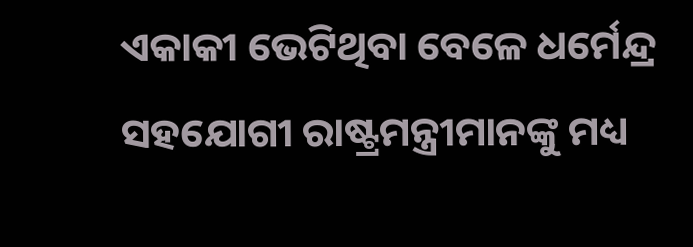ଏକାକୀ ଭେଟିଥିବା ବେଳେ ଧର୍ମେନ୍ଦ୍ର ସହଯୋଗୀ ରାଷ୍ଟ୍ରମନ୍ତ୍ରୀମାନଙ୍କୁ ମଧ୍ୟ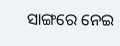ସାଙ୍ଗରେ ନେଇ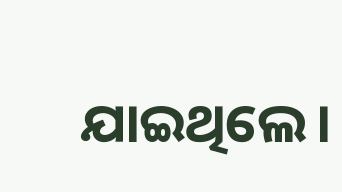ଯାଇଥିଲେ।